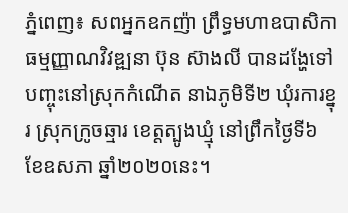ភ្នំពេញ៖ សពអ្នកឧកញ៉ា ព្រឹទ្ធមហាឧបាសិកាធម្មញ្ញាណវិវឌ្ឍនា ប៊ុន ស៊ាងលី បានដង្ហែទៅបញ្ចុះនៅស្រុកកំណើត នាឯភូមិទី២ ឃុំរការខ្នុរ ស្រុកក្រូចឆ្មារ ខេត្តត្បូងឃ្មុំ នៅព្រឹកថ្ងៃទី៦ ខែឧសភា ឆ្នាំ២០២០នេះ។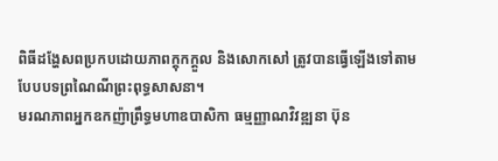ពិធីដង្ហែសពប្រកបដោយភាពក្តុកក្តួល និងសោកសៅ ត្រូវបានធ្វើឡើងទៅតាមបែបបទព្រណៃណីព្រះពុទ្ធសាសនា។
មរណភាពអ្នកឧកញ៉ាព្រឹទ្ធមហាឧបាសិកា ធម្មញ្ញាណវិវឌ្ឍនា ប៊ុន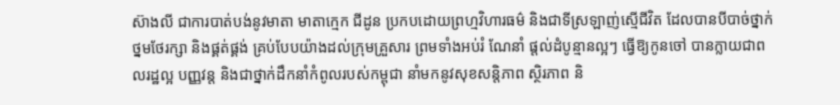ស៊ាងលី ជាការបាត់បង់នូវមាតា មាតាក្មេក ជីដូន ប្រកបដោយព្រហ្មវិហារធម៌ និងជាទីស្រឡាញ់ស្មើជីវិត ដែលបានបីបាច់ថ្នាក់ថ្នមថែរក្សា និងផ្គត់ផ្គង់ គ្រប់បែបយ៉ាងដល់ក្រុមគ្រួសារ ព្រមទាំងអប់រំ ណែនាំ ផ្តល់ដំបូន្មានល្អៗ ធ្វើឱ្យកូនចៅ បានក្លាយជាពលរដ្ឋល្អ បញ្ញវន្ត និងជាថ្នាក់ដឹកនាំកំពូលរបស់កម្ពុជា នាំមកនូវសុខសន្តិភាព ស្ថិរភាព និ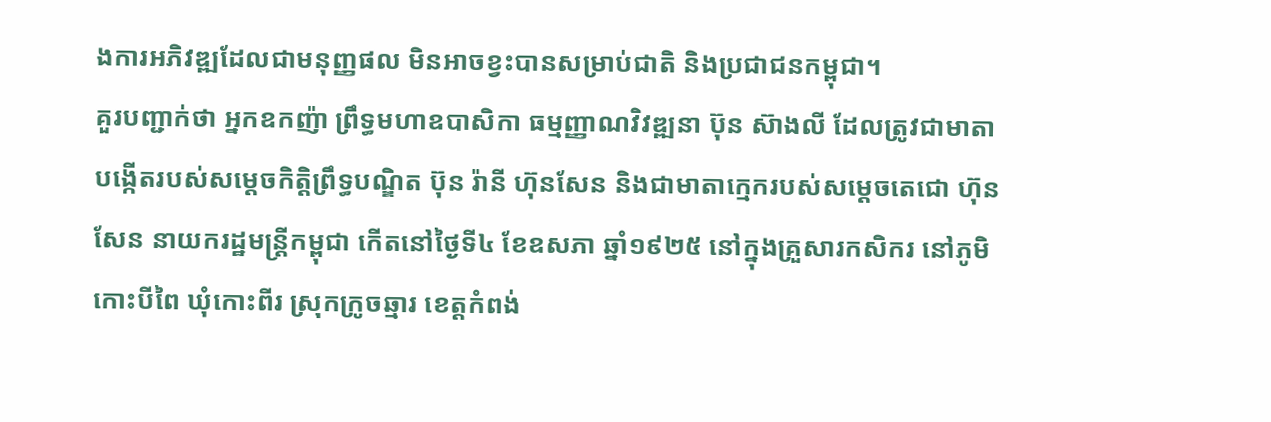ងការអភិវឌ្ឍដែលជាមនុញ្ញផល មិនអាចខ្វះបានសម្រាប់ជាតិ និងប្រជាជនកម្ពុជា។
គួរបញ្ជាក់ថា អ្នកឧកញ៉ា ព្រឹទ្ធមហាឧបាសិកា ធម្មញ្ញាណវិវឌ្ឍនា ប៊ុន ស៊ាងលី ដែលត្រូវជាមាតាបង្កើតរបស់សម្តេចកិត្តិព្រឹទ្ធបណ្ឌិត ប៊ុន រ៉ានី ហ៊ុនសែន និងជាមាតាក្មេករបស់សម្តេចតេជោ ហ៊ុន សែន នាយករដ្ឋមន្ត្រីកម្ពុជា កើតនៅថ្ងៃទី៤ ខែឧសភា ឆ្នាំ១៩២៥ នៅក្នុងគ្រួសារកសិករ នៅភូមិកោះបីពៃ ឃុំកោះពីរ ស្រុកក្រូចឆ្មារ ខេត្តកំពង់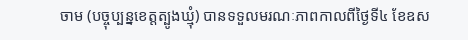ចាម (បច្ចុប្បន្នខេត្តត្បូងឃ្មុំ) បានទទួលមរណៈភាពកាលពីថ្ងៃទី៤ ខែឧស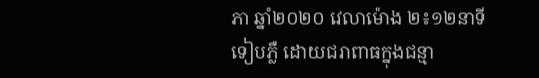ភា ឆ្នាំ២០២០ វេលាម៉ោង ២៖១២នាទីទៀបភ្លឺ ដោយជរាពាធក្នុងជន្មា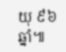យុ ៩៦ឆ្នាំ៕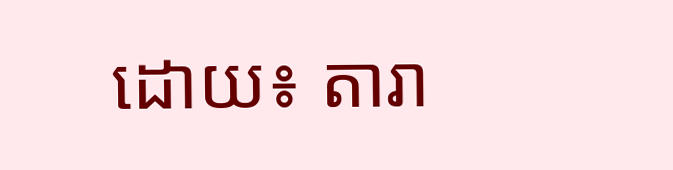ដោយ៖ តារា